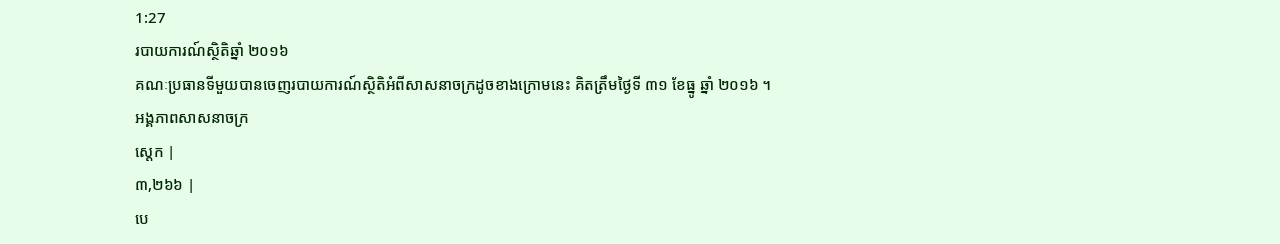1:27
របាយការណ៍ស្ថិតិឆ្នាំ ២០១៦
គណៈប្រធានទីមួយបានចេញរបាយការណ៍ស្ថិតិអំពីសាសនាចក្រដូចខាងក្រោមនេះ គិតត្រឹមថ្ងៃទី ៣១ ខែធ្នូ ឆ្នាំ ២០១៦ ។
អង្គភាពសាសនាចក្រ
ស្តេក |
៣,២៦៦ |
បេ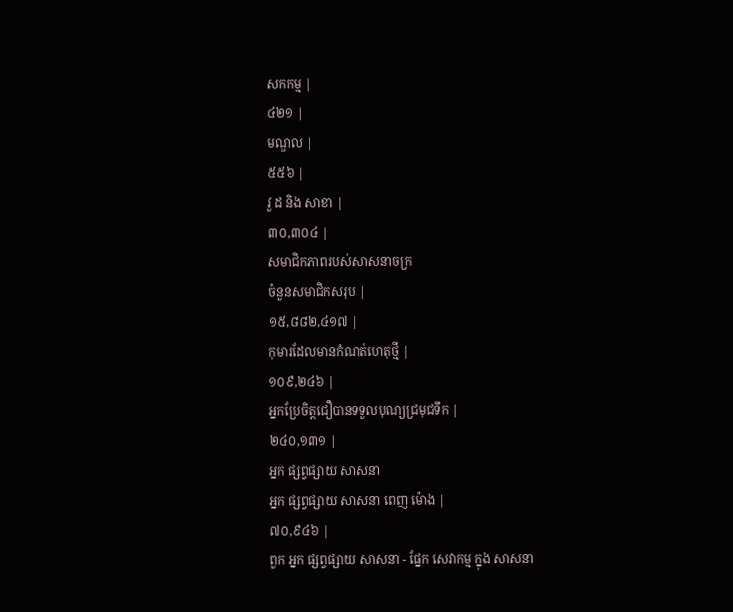សកកម្ម |
៤២១ |
មណ្ឌល |
៥៥៦ |
វួ ដ និង សាខា |
៣០,៣០៤ |
សមាជិកភាពរបស់សាសនាចក្រ
ចំនួនសមាជិកសរុប |
១៥,៨៨២,៤១៧ |
កុមារដែលមានកំណត់ហេតុថ្មី |
១០៩,២៤៦ |
អ្នកប្រែចិត្តជឿបានទទួលបុណ្យជ្រមុជទឹក |
២៤០,១៣១ |
អ្នក ផ្សព្វផ្សាយ សាសនា
អ្នក ផ្សព្វផ្សាយ សាសនា ពេញ ម៉ោង |
៧០,៩៤៦ |
ពួក អ្នក ផ្សព្វផ្សាយ សាសនា - ផ្នែក សេវាកម្ម ក្នុង សាសនា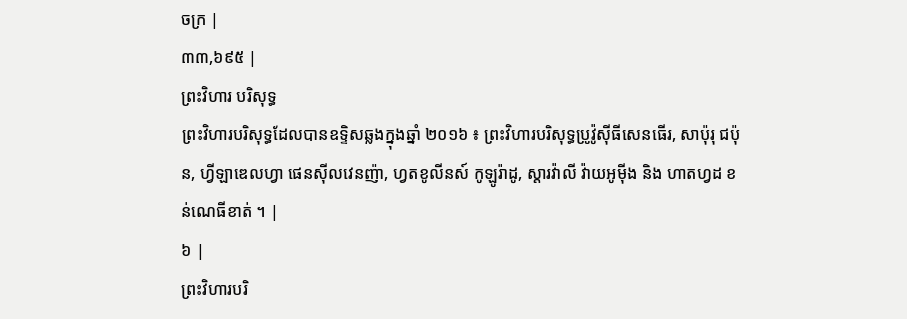ចក្រ |
៣៣,៦៩៥ |
ព្រះវិហារ បរិសុទ្ធ
ព្រះវិហារបរិសុទ្ធដែលបានឧទ្ទិសឆ្លងក្នុងឆ្នាំ ២០១៦ ៖ ព្រះវិហារបរិសុទ្ធប្រូវ៉ូស៊ីធីសេនធើរ, សាប៉ុរុ ជប៉ុន, ហ្វីឡាឌេលហ្វា ផេនស៊ីលវេនញ៉ា, ហ្វតខូលីនស៍ កូឡូរ៉ាដូ, ស្តារវ៉ាលី វ៉ាយអូម៉ីង និង ហាតហ្វដ ខន់ណេធីខាត់ ។ |
៦ |
ព្រះវិហារបរិ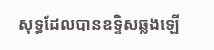សុទ្ធដែលបានឧទ្ទិសឆ្លងឡើ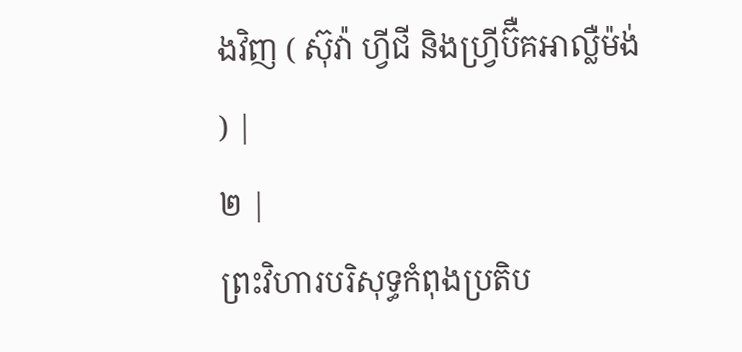ងវិញ ( ស៊ុវ៉ា ហ្វីជី និងហ្វ្រីប៊ឺគអាល្លឺម៉ង់ ) |
២ |
ព្រះវិហារបរិសុទ្ធកំពុងប្រតិប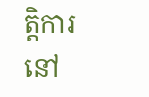ត្តិការនៅ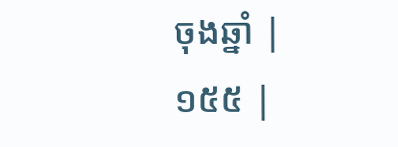ចុងឆ្នាំ |
១៥៥ |